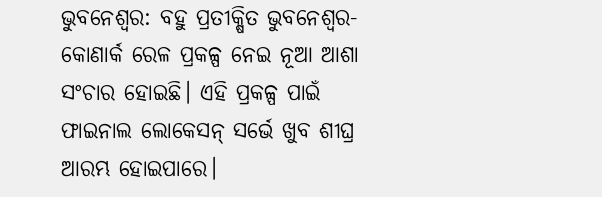ଭୁବନେଶ୍ବର: ବହୁ ପ୍ରତୀକ୍ଷିତ ଭୁବନେଶ୍ବର-କୋଣାର୍କ ରେଳ ପ୍ରକଳ୍ପ ନେଇ ନୂଆ ଆଶା ସଂଚାର ହୋଇଛି। ଏହି ପ୍ରକଳ୍ପ ପାଇଁ ଫାଇନାଲ ଲୋକେସନ୍ ସର୍ଭେ ଖୁବ ଶୀଘ୍ର ଆରମ୍ଭ ହୋଇପାରେ।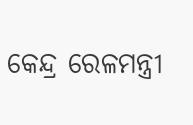କେନ୍ଦ୍ର ରେଳମନ୍ତ୍ରୀ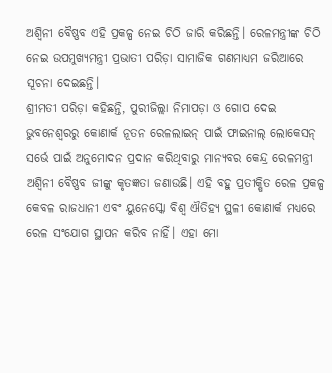ଅଶ୍ବିନୀ ବୈଷ୍ଣବ ଏହି ପ୍ରକଳ୍ପ ନେଇ ଚିଠି ଜାରି କରିଛନ୍ତି। ରେଳମନ୍ତ୍ରୀଙ୍କ ଚିଠି ନେଇ ଉପମୁଖ୍ୟମନ୍ତ୍ରୀ ପ୍ରଭାତୀ ପରିଡ଼ା ସାମାଜିକ ଗଣମାଧ୍ୟମ ଜରିଆରେ ସୂଚନା ଦେଇଛନ୍ତି।
ଶ୍ରୀମତୀ ପରିଡ଼ା କହିଛନ୍ତି, ପୁରୀଜିଲ୍ଲା ନିମାପଡ଼ା ଓ ଗୋପ ଦେଇ ଭୁବନେଶ୍ୱରରୁ କୋଣାର୍କ ନୂତନ ରେଳଲାଇନ୍ ପାଇଁ ଫାଇନାଲ୍ ଲୋକେସନ୍ ସର୍ଭେ ପାଇଁ ଅନୁମୋଦନ ପ୍ରଦାନ କରିଥିବାରୁ ମାନ୍ୟବର କେନ୍ଦ୍ର ରେଳମନ୍ତ୍ରୀ ଅଶ୍ୱିନୀ ବୈଷ୍ଣବ ଜୀଙ୍କୁ କୃତଜ୍ଞତା ଜଣାଉଛି। ଏହି ବହୁ ପ୍ରତୀକ୍ଷିତ ରେଳ ପ୍ରକଳ୍ପ କେବଳ ରାଜଧାନୀ ଏବଂ ୟୁନେସ୍କୋ ବିଶ୍ୱ ଐତିହ୍ୟ ସ୍ଥଳୀ କୋଣାର୍କ ମଧ୍ୟରେ ରେଳ ସଂଯୋଗ ସ୍ଥାପନ କରିବ ନାହିଁ। ଏହା ମୋ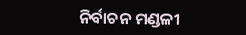ନିର୍ବାଚନ ମଣ୍ଡଳୀ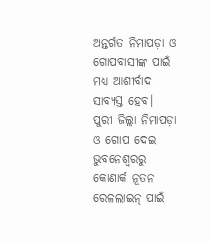ଅନ୍ତର୍ଗତ ନିମାପଡ଼ା ଓ ଗୋପବାସୀଙ୍କ ପାଇଁ ମଧ୍ୟ ଆଶୀର୍ବାଦ ସାବ୍ୟସ୍ତ ହେବ।
ପୁରୀ ଜିଲ୍ଲା ନିମାପଡ଼ା ଓ ଗୋପ ଦେଇ ଭୁବନେଶ୍ୱରରୁ କୋଣାର୍କ ନୂତନ ରେଳଲାଇନ୍ ପାଇଁ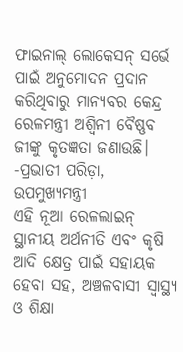ଫାଇନାଲ୍ ଲୋକେସନ୍ ସର୍ଭେ ପାଇଁ ଅନୁମୋଦନ ପ୍ରଦାନ କରିଥିବାରୁ ମାନ୍ୟବର କେନ୍ଦ୍ର ରେଳମନ୍ତ୍ରୀ ଅଶ୍ୱିନୀ ବୈଷ୍ଣବ ଜୀଙ୍କୁ କୃତଜ୍ଞତା ଜଣାଉଛି।
-ପ୍ରଭାତୀ ପରିଡ଼ା, ଉପମୁଖ୍ୟମନ୍ତ୍ରୀ
ଏହି ନୂଆ ରେଳଲାଇନ୍ ସ୍ଥାନୀୟ ଅର୍ଥନୀତି ଏବଂ କୃଷି ଆଦି କ୍ଷେତ୍ର ପାଇଁ ସହାୟକ ହେବା ସହ, ଅଞ୍ଚଳବାସୀ ସ୍ୱାସ୍ଥ୍ୟ ଓ ଶିକ୍ଷା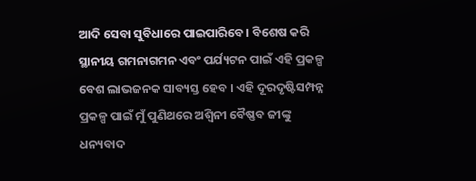ଆଦି ସେବା ସୁବିଧାରେ ପାଇପାରିବେ। ବିଶେଷ କରି ସ୍ଥାନୀୟ ଗମନାଗମନ ଏବଂ ପର୍ଯ୍ୟଟନ ପାଇଁ ଏହି ପ୍ରକଳ୍ପ ବେଶ ଲାଭଜନକ ସାବ୍ୟସ୍ତ ହେବ । ଏହି ଦୂରଦୃଷ୍ଟିସମ୍ପନ୍ନ ପ୍ରକଳ୍ପ ପାଇଁ ମୁଁ ପୁଣିଥରେ ଅଶ୍ୱିନୀ ବୈଷ୍ଣବ ଜୀଙ୍କୁ ଧନ୍ୟବାଦ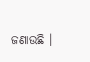ଜଣାଉଛି ।